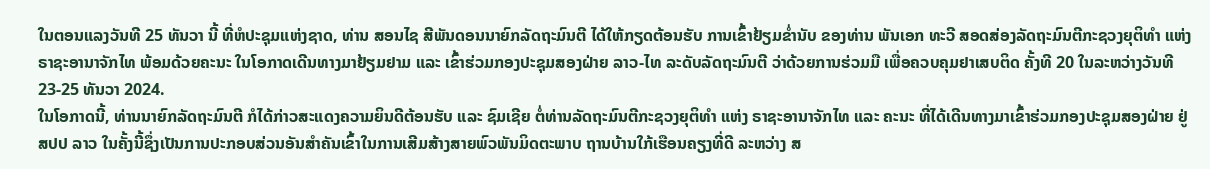ໃນຕອນແລງວັນທີ 25 ທັນວາ ນີ້ ທີ່ຫໍປະຊຸມແຫ່ງຊາດ, ທ່ານ ສອນໄຊ ສີພັນດອນນາຍົກລັດຖະມົນຕີ ໄດ້ໃຫ້ກຽດຕ້ອນຮັບ ການເຂົ້າຢ້ຽມຂໍ່ານັບ ຂອງທ່ານ ພັນເອກ ທະວີ ສອດສ່ອງລັດຖະມົນຕີກະຊວງຍຸຕິທຳ ແຫ່ງ ຣາຊະອານາຈັກໄທ ພ້ອມດ້ວຍຄະນະ ໃນໂອກາດເດີນທາງມາຢ້ຽມຢາມ ແລະ ເຂົ້າຮ່ວມກອງປະຊຸມສອງຝ່າຍ ລາວ-ໄທ ລະດັບລັດຖະມົນຕີ ວ່າດ້ວຍການຮ່ວມມື ເພື່ອຄວບຄຸມຢາເສບຕິດ ຄັ້ງທີ 20 ໃນລະຫວ່າງວັນທີ 23-25 ທັນວາ 2024.
ໃນໂອກາດນີ້, ທ່ານນາຍົກລັດຖະມົນຕີ ກໍໄດ້ກ່າວສະແດງຄວາມຍິນດີຕ້ອນຮັບ ແລະ ຊົມເຊີຍ ຕໍ່ທ່ານລັດຖະມົນຕີກະຊວງຍຸຕິທຳ ແຫ່ງ ຣາຊະອານາຈັກໄທ ແລະ ຄະນະ ທີ່ໄດ້ເດີນທາງມາເຂົ້າຮ່ວມກອງປະຊຸມສອງຝ່າຍ ຢູ່ ສປປ ລາວ ໃນຄັ້ງນີ້ຊຶ່ງເປັນການປະກອບສ່ວນອັນສຳຄັນເຂົ້າໃນການເສີມສ້າງສາຍພົວພັນມິດຕະພາບ ຖານບ້ານໃກ້ເຮືອນຄຽງທີ່ດີ ລະຫວ່າງ ສ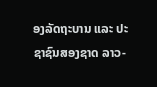ອງລັດຖະບານ ແລະ ປະຊາຊົນສອງຊາດ ລາວ-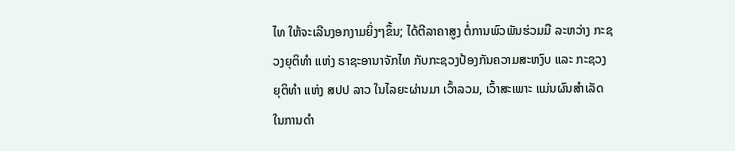ໄທ ໃຫ້ຈະເລີນງອກງາມຍິ່ງໆຂຶ້ນ; ໄດ້ຕີລາຄາສູງ ຕໍ່ການພົວພັນຮ່ວມມື ລະຫວ່າງ ກະຊວງຍຸຕິທຳ ແຫ່ງ ຣາຊະອານາຈັກໄທ ກັບກະຊວງປ້ອງກັນຄວາມສະຫງົບ ແລະ ກະຊວງຍຸຕິທຳ ແຫ່ງ ສປປ ລາວ ໃນໄລຍະຜ່ານມາ ເວົ້າລວມ, ເວົ້າສະເພາະ ແມ່ນຜົນສຳເລັດໃນການດຳ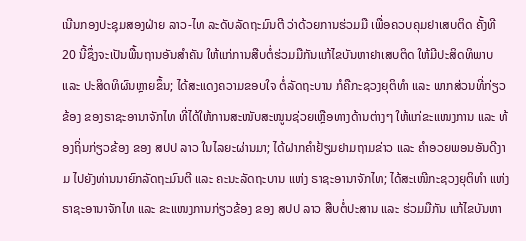ເນີນກອງປະຊຸມສອງຝ່າຍ ລາວ-ໄທ ລະດັບລັດຖະມົນຕີ ວ່າດ້ວຍການຮ່ວມມື ເພື່ອຄວບຄຸມຢາເສບຕິດ ຄັ້ງທີ 20 ນີ້ຊຶ່ງຈະເປັນພື້ນຖານອັນສຳຄັນ ໃຫ້ແກ່ການສືບຕໍ່ຮ່ວມມືກັນແກ້ໄຂບັນຫາຢາເສບຕິດ ໃຫ້ມີປະສິດທິພາບ ແລະ ປະສິດທິຜົນຫຼາຍຂຶ້ນ; ໄດ້ສະແດງຄວາມຂອບໃຈ ຕໍ່ລັດຖະບານ ກໍຄືກະຊວງຍຸຕິທຳ ແລະ ພາກສ່ວນທີ່ກ່ຽວຂ້ອງ ຂອງຣາຊະອານາຈັກໄທ ທີ່ໄດ້ໃຫ້ການສະໜັບສະໜູນຊ່ວຍເຫຼືອທາງດ້ານຕ່າງໆ ໃຫ້ແກ່ຂະແໜງການ ແລະ ທ້ອງຖິ່ນກ່ຽວຂ້ອງ ຂອງ ສປປ ລາວ ໃນໄລຍະຜ່ານມາ; ໄດ້ຝາກຄຳຢ້ຽມຢາມຖາມຂ່າວ ແລະ ຄຳອວຍພອນອັນດີງາມ ໄປຍັງທ່ານນາຍົກລັດຖະມົນຕີ ແລະ ຄະນະລັດຖະບານ ແຫ່ງ ຣາຊະອານາຈັກໄທ; ໄດ້ສະເໜີກະຊວງຍຸຕິທຳ ແຫ່ງ ຣາຊະອານາຈັກໄທ ແລະ ຂະແໜງການກ່ຽວຂ້ອງ ຂອງ ສປປ ລາວ ສືບຕໍ່ປະສານ ແລະ ຮ່ວມມືກັນ ແກ້ໄຂບັນຫາ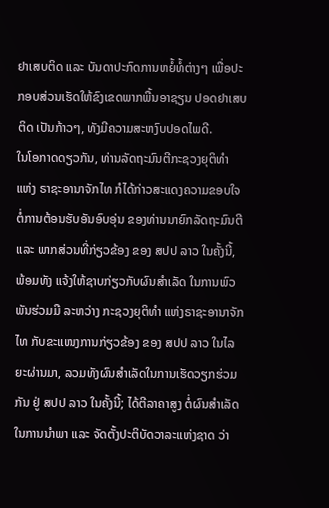ຢາເສບຕິດ ແລະ ບັນດາປະກົດການຫຍໍ້ທໍ້ຕ່າງໆ ເພື່ອປະກອບສ່ວນເຮັດໃຫ້ຂົງເຂດພາກພື້ນອາຊຽນ ປອດຢາເສບຕິດ ເປັນກ້າວໆ, ທັງມີຄວາມສະຫງົບປອດໄພດີ.
ໃນໂອກາດດຽວກັນ, ທ່ານລັດຖະມົນຕີກະຊວງຍຸຕິທຳ ແຫ່ງ ຣາຊະອານາຈັກໄທ ກໍໄດ້ກ່າວສະແດງຄວາມຂອບໃຈ ຕໍ່ການຕ້ອນຮັບອັນອົບອຸ່ນ ຂອງທ່ານນາຍົກລັດຖະມົນຕີ ແລະ ພາກສ່ວນທີ່ກ່ຽວຂ້ອງ ຂອງ ສປປ ລາວ ໃນຄັ້ງນີ້, ພ້ອມທັງ ແຈ້ງໃຫ້ຊາບກ່ຽວກັບຜົນສຳເລັດ ໃນການພົວພັນຮ່ວມມື ລະຫວ່າງ ກະຊວງຍຸຕິທຳ ແຫ່ງຣາຊະອານາຈັກໄທ ກັບຂະແໜງການກ່ຽວຂ້ອງ ຂອງ ສປປ ລາວ ໃນໄລຍະຜ່ານມາ, ລວມທັງຜົນສຳເລັດໃນການເຮັດວຽກຮ່ວມກັນ ຢູ່ ສປປ ລາວ ໃນຄັ້ງນີ້; ໄດ້ຕີລາຄາສູງ ຕໍ່ຜົນສຳເລັດໃນການນຳພາ ແລະ ຈັດຕັ້ງປະຕິບັດວາລະແຫ່ງຊາດ ວ່າ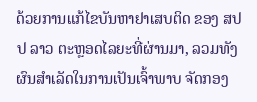ດ້ວຍການແກ້ໄຂບັນຫາຢາເສບຕິດ ຂອງ ສປປ ລາວ ຕະຫຼອດໄລຍະທີ່ຜ່ານມາ, ລວມທັງຜົນສຳເລັດໃນການເປັນເຈົ້າພາບ ຈັດກອງ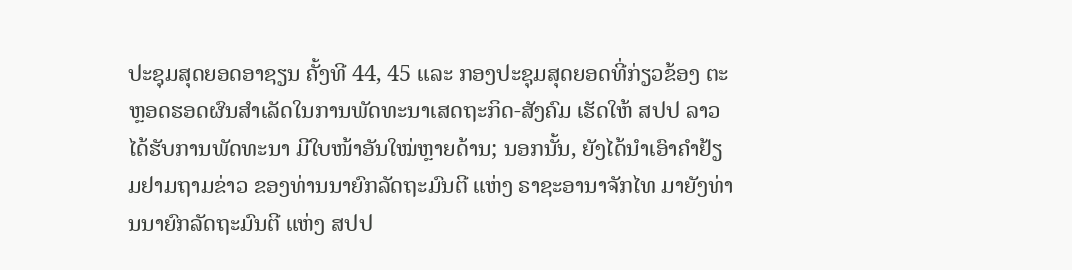ປະຊຸມສຸດຍອດອາຊຽນ ຄັ້ງທີ 44, 45 ແລະ ກອງປະຊຸມສຸດຍອດທີ່ກ່ຽວຂ້ອງ ຕະຫຼອດຮອດຜົນສຳເລັດໃນການພັດທະນາເສດຖະກິດ-ສັງຄົມ ເຮັດໃຫ້ ສປປ ລາວ ໄດ້ຮັບການພັດທະນາ ມີໃບໜ້າອັນໃໝ່ຫຼາຍດ້ານ; ນອກນັ້ນ, ຍັງໄດ້ນຳເອົາຄຳຢ້ຽມຢາມຖາມຂ່າວ ຂອງທ່ານນາຍົກລັດຖະມົນຕີ ແຫ່ງ ຣາຊະອານາຈັກໄທ ມາຍັງທ່ານນາຍົກລັດຖະມົນຕີ ແຫ່ງ ສປປ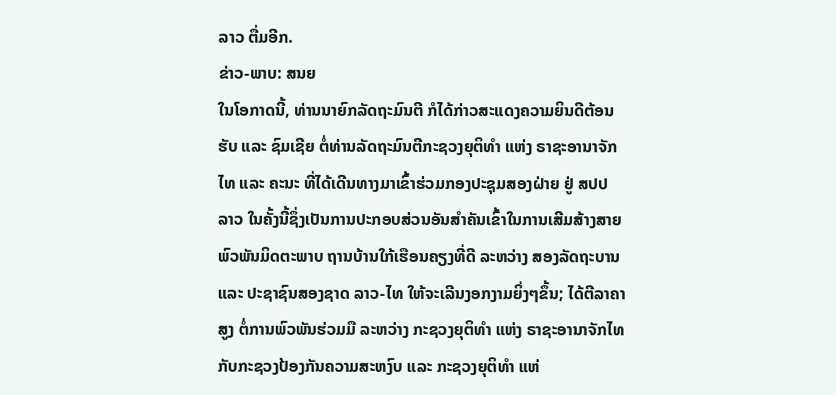ລາວ ຕື່ມອີກ.
ຂ່າວ-ພາບ: ສນຍ
ໃນໂອກາດນີ້, ທ່ານນາຍົກລັດຖະມົນຕີ ກໍໄດ້ກ່າວສະແດງຄວາມຍິນດີຕ້ອນຮັບ ແລະ ຊົມເຊີຍ ຕໍ່ທ່ານລັດຖະມົນຕີກະຊວງຍຸຕິທຳ ແຫ່ງ ຣາຊະອານາຈັກໄທ ແລະ ຄະນະ ທີ່ໄດ້ເດີນທາງມາເຂົ້າຮ່ວມກອງປະຊຸມສອງຝ່າຍ ຢູ່ ສປປ ລາວ ໃນຄັ້ງນີ້ຊຶ່ງເປັນການປະກອບສ່ວນອັນສຳຄັນເຂົ້າໃນການເສີມສ້າງສາຍພົວພັນມິດຕະພາບ ຖານບ້ານໃກ້ເຮືອນຄຽງທີ່ດີ ລະຫວ່າງ ສອງລັດຖະບານ ແລະ ປະຊາຊົນສອງຊາດ ລາວ-ໄທ ໃຫ້ຈະເລີນງອກງາມຍິ່ງໆຂຶ້ນ; ໄດ້ຕີລາຄາສູງ ຕໍ່ການພົວພັນຮ່ວມມື ລະຫວ່າງ ກະຊວງຍຸຕິທຳ ແຫ່ງ ຣາຊະອານາຈັກໄທ ກັບກະຊວງປ້ອງກັນຄວາມສະຫງົບ ແລະ ກະຊວງຍຸຕິທຳ ແຫ່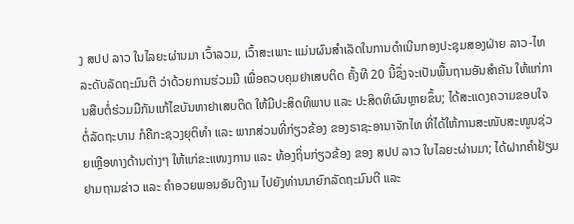ງ ສປປ ລາວ ໃນໄລຍະຜ່ານມາ ເວົ້າລວມ, ເວົ້າສະເພາະ ແມ່ນຜົນສຳເລັດໃນການດຳເນີນກອງປະຊຸມສອງຝ່າຍ ລາວ-ໄທ ລະດັບລັດຖະມົນຕີ ວ່າດ້ວຍການຮ່ວມມື ເພື່ອຄວບຄຸມຢາເສບຕິດ ຄັ້ງທີ 20 ນີ້ຊຶ່ງຈະເປັນພື້ນຖານອັນສຳຄັນ ໃຫ້ແກ່ການສືບຕໍ່ຮ່ວມມືກັນແກ້ໄຂບັນຫາຢາເສບຕິດ ໃຫ້ມີປະສິດທິພາບ ແລະ ປະສິດທິຜົນຫຼາຍຂຶ້ນ; ໄດ້ສະແດງຄວາມຂອບໃຈ ຕໍ່ລັດຖະບານ ກໍຄືກະຊວງຍຸຕິທຳ ແລະ ພາກສ່ວນທີ່ກ່ຽວຂ້ອງ ຂອງຣາຊະອານາຈັກໄທ ທີ່ໄດ້ໃຫ້ການສະໜັບສະໜູນຊ່ວຍເຫຼືອທາງດ້ານຕ່າງໆ ໃຫ້ແກ່ຂະແໜງການ ແລະ ທ້ອງຖິ່ນກ່ຽວຂ້ອງ ຂອງ ສປປ ລາວ ໃນໄລຍະຜ່ານມາ; ໄດ້ຝາກຄຳຢ້ຽມຢາມຖາມຂ່າວ ແລະ ຄຳອວຍພອນອັນດີງາມ ໄປຍັງທ່ານນາຍົກລັດຖະມົນຕີ ແລະ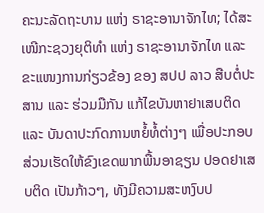ຄະນະລັດຖະບານ ແຫ່ງ ຣາຊະອານາຈັກໄທ; ໄດ້ສະເໜີກະຊວງຍຸຕິທຳ ແຫ່ງ ຣາຊະອານາຈັກໄທ ແລະ ຂະແໜງການກ່ຽວຂ້ອງ ຂອງ ສປປ ລາວ ສືບຕໍ່ປະສານ ແລະ ຮ່ວມມືກັນ ແກ້ໄຂບັນຫາຢາເສບຕິດ ແລະ ບັນດາປະກົດການຫຍໍ້ທໍ້ຕ່າງໆ ເພື່ອປະກອບສ່ວນເຮັດໃຫ້ຂົງເຂດພາກພື້ນອາຊຽນ ປອດຢາເສບຕິດ ເປັນກ້າວໆ, ທັງມີຄວາມສະຫງົບປ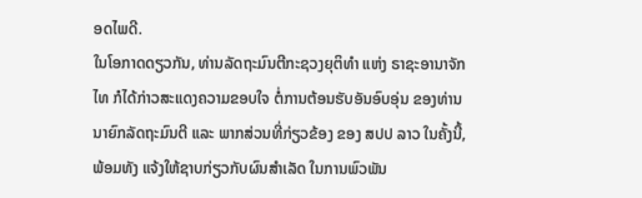ອດໄພດີ.
ໃນໂອກາດດຽວກັນ, ທ່ານລັດຖະມົນຕີກະຊວງຍຸຕິທຳ ແຫ່ງ ຣາຊະອານາຈັກໄທ ກໍໄດ້ກ່າວສະແດງຄວາມຂອບໃຈ ຕໍ່ການຕ້ອນຮັບອັນອົບອຸ່ນ ຂອງທ່ານນາຍົກລັດຖະມົນຕີ ແລະ ພາກສ່ວນທີ່ກ່ຽວຂ້ອງ ຂອງ ສປປ ລາວ ໃນຄັ້ງນີ້, ພ້ອມທັງ ແຈ້ງໃຫ້ຊາບກ່ຽວກັບຜົນສຳເລັດ ໃນການພົວພັນ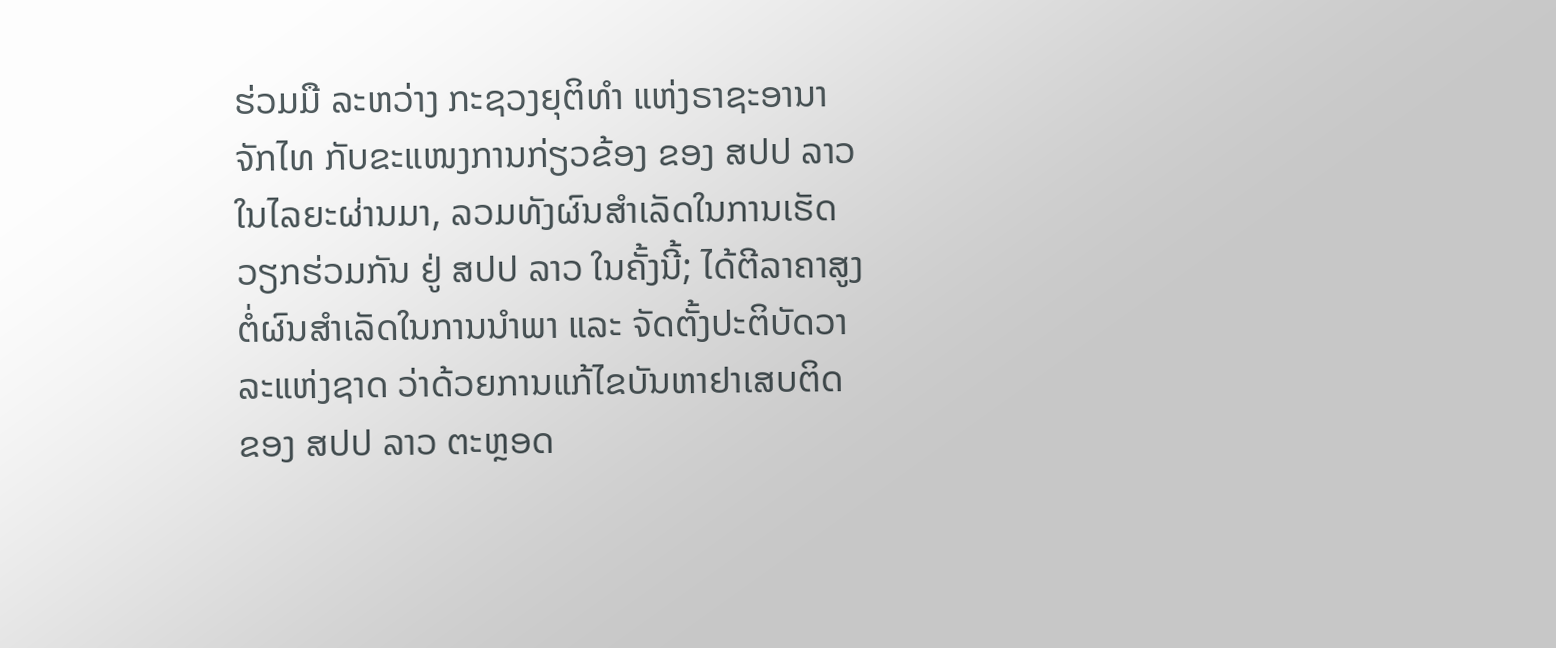ຮ່ວມມື ລະຫວ່າງ ກະຊວງຍຸຕິທຳ ແຫ່ງຣາຊະອານາຈັກໄທ ກັບຂະແໜງການກ່ຽວຂ້ອງ ຂອງ ສປປ ລາວ ໃນໄລຍະຜ່ານມາ, ລວມທັງຜົນສຳເລັດໃນການເຮັດວຽກຮ່ວມກັນ ຢູ່ ສປປ ລາວ ໃນຄັ້ງນີ້; ໄດ້ຕີລາຄາສູງ ຕໍ່ຜົນສຳເລັດໃນການນຳພາ ແລະ ຈັດຕັ້ງປະຕິບັດວາລະແຫ່ງຊາດ ວ່າດ້ວຍການແກ້ໄຂບັນຫາຢາເສບຕິດ ຂອງ ສປປ ລາວ ຕະຫຼອດ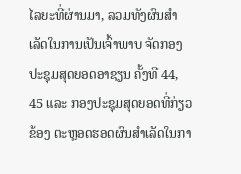ໄລຍະທີ່ຜ່ານມາ, ລວມທັງຜົນສຳເລັດໃນການເປັນເຈົ້າພາບ ຈັດກອງປະຊຸມສຸດຍອດອາຊຽນ ຄັ້ງທີ 44, 45 ແລະ ກອງປະຊຸມສຸດຍອດທີ່ກ່ຽວຂ້ອງ ຕະຫຼອດຮອດຜົນສຳເລັດໃນກາ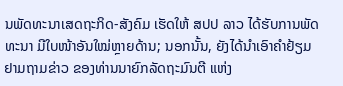ນພັດທະນາເສດຖະກິດ-ສັງຄົມ ເຮັດໃຫ້ ສປປ ລາວ ໄດ້ຮັບການພັດທະນາ ມີໃບໜ້າອັນໃໝ່ຫຼາຍດ້ານ; ນອກນັ້ນ, ຍັງໄດ້ນຳເອົາຄຳຢ້ຽມຢາມຖາມຂ່າວ ຂອງທ່ານນາຍົກລັດຖະມົນຕີ ແຫ່ງ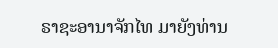ຣາຊະອານາຈັກໄທ ມາຍັງທ່ານ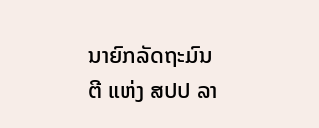ນາຍົກລັດຖະມົນຕີ ແຫ່ງ ສປປ ລາ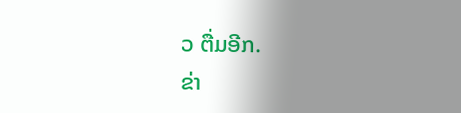ວ ຕື່ມອີກ.
ຂ່າ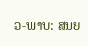ວ-ພາບ: ສນຍ